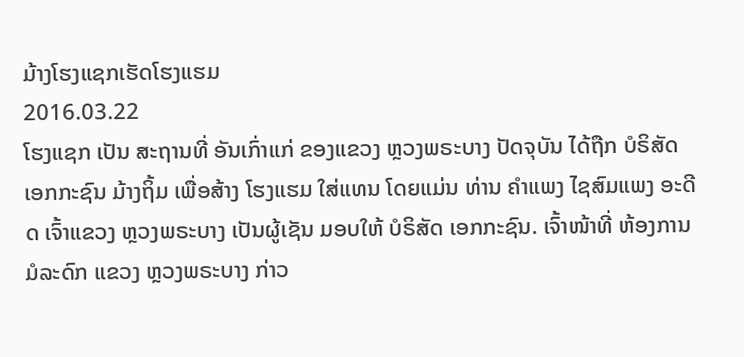ມ້າງໂຮງແຊກເຮັດໂຮງແຮມ
2016.03.22
ໂຮງແຊກ ເປັນ ສະຖານທີ່ ອັນເກົ່າແກ່ ຂອງແຂວງ ຫຼວງພຣະບາງ ປັດຈຸບັນ ໄດ້ຖືກ ບໍຣິສັດ ເອກກະຊົນ ມ້າງຖິ້ມ ເພື່ອສ້າງ ໂຮງແຮມ ໃສ່ແທນ ໂດຍແມ່ນ ທ່ານ ຄໍາແພງ ໄຊສົມແພງ ອະດີດ ເຈົ້າແຂວງ ຫຼວງພຣະບາງ ເປັນຜູ້ເຊັນ ມອບໃຫ້ ບໍຣິສັດ ເອກກະຊົນ. ເຈົ້າໜ້າທີ່ ຫ້ອງການ ມໍລະດົກ ແຂວງ ຫຼວງພຣະບາງ ກ່າວ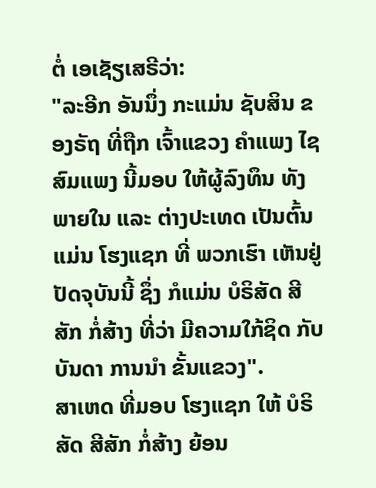ຕໍ່ ເອເຊັຽເສຣີວ່າ:
"ລະອີກ ອັນນຶ່ງ ກະແມ່ນ ຊັບສິນ ຂອງຣັຖ ທີ່ຖືກ ເຈົ້າແຂວງ ຄໍາແພງ ໄຊສົມແພງ ນີ້ມອບ ໃຫ້ຜູ້ລົງທຶນ ທັງພາຍໃນ ແລະ ຕ່າງປະເທດ ເປັນຕົ້ນແມ່ນ ໂຮງແຊກ ທີ່ ພວກເຮົາ ເຫັນຢູ່ ປັດຈຸບັນນີ້ ຊຶ່ງ ກໍແມ່ນ ບໍຣິສັດ ສີສັກ ກໍ່ສ້າງ ທີ່ວ່າ ມີຄວາມໃກ້ຊິດ ກັບ ບັນດາ ການນໍາ ຂັ້ນແຂວງ".
ສາເຫດ ທີ່ມອບ ໂຮງແຊກ ໃຫ້ ບໍຣິສັດ ສີສັກ ກໍ່ສ້າງ ຍ້ອນ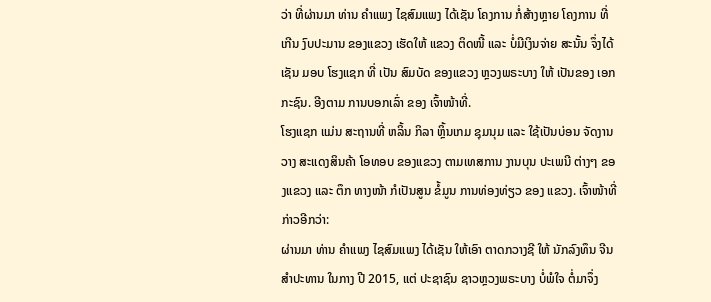ວ່າ ທີ່ຜ່ານມາ ທ່ານ ຄໍາແພງ ໄຊສົມແພງ ໄດ້ເຊັນ ໂຄງການ ກໍ່ສ້າງຫຼາຍ ໂຄງການ ທີ່ເກີນ ງົບປະມານ ຂອງແຂວງ ເຮັດໃຫ້ ແຂວງ ຕິດໜີ້ ແລະ ບໍ່ມີເງິນຈ່າຍ ສະນັ້ນ ຈຶ່ງໄດ້ເຊັນ ມອບ ໂຮງແຊກ ທີ່ ເປັນ ສົມບັດ ຂອງແຂວງ ຫຼວງພຣະບາງ ໃຫ້ ເປັນຂອງ ເອກກະຊົນ. ອີງຕາມ ການບອກເລົ່າ ຂອງ ເຈົ້າໜ້າທີ່.
ໂຮງແຊກ ແມ່ນ ສະຖານທີ່ ຫລິ້ນ ກິລາ ຫຼິ້ນເກມ ຊຸມນຸມ ແລະ ໃຊ້ເປັນບ່ອນ ຈັດງານ ວາງ ສະແດງສິນຄ້າ ໂອທອບ ຂອງແຂວງ ຕາມເທສການ ງານບຸນ ປະເພນີ ຕ່າງໆ ຂອງແຂວງ ແລະ ຕຶກ ທາງໜ້າ ກໍເປັນສູນ ຂໍ້ມູນ ການທ່ອງທ່ຽວ ຂອງ ແຂວງ. ເຈົ້າໜ້າທີ່ ກ່າວອີກວ່າ:
ຜ່ານມາ ທ່ານ ຄໍາແພງ ໄຊສົມແພງ ໄດ້ເຊັນ ໃຫ້ເອົາ ຕາດກວາງຊີ ໃຫ້ ນັກລົງທຶນ ຈີນ ສໍາປະທານ ໃນກາງ ປີ 2015, ແຕ່ ປະຊາຊົນ ຊາວຫຼວງພຣະບາງ ບໍ່ພໍໃຈ ຕໍ່ມາຈຶ່ງ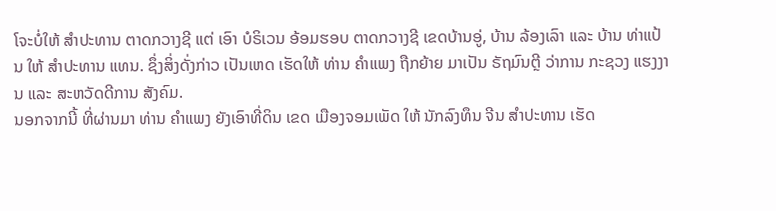ໂຈະບໍ່ໃຫ້ ສໍາປະທານ ຕາດກວາງຊີ ແຕ່ ເອົາ ບໍຣິເວນ ອ້ອມຮອບ ຕາດກວາງຊີ ເຂດບ້ານອູ່, ບ້ານ ລ້ອງເລົາ ແລະ ບ້ານ ທ່າແປ້ນ ໃຫ້ ສໍາປະທານ ແທນ. ຊຶ່ງສິ່ງດັ່ງກ່າວ ເປັນເຫດ ເຮັດໃຫ້ ທ່ານ ຄໍາແພງ ຖືກຍ້າຍ ມາເປັນ ຣັຖມົນຕຼີ ວ່າການ ກະຊວງ ແຮງງານ ແລະ ສະຫວັດດີການ ສັງຄົມ.
ນອກຈາກນີ້ ທີ່ຜ່ານມາ ທ່ານ ຄໍາແພງ ຍັງເອົາທີ່ດິນ ເຂດ ເມືອງຈອມເພັດ ໃຫ້ ນັກລົງທຶນ ຈີນ ສໍາປະທານ ເຮັດ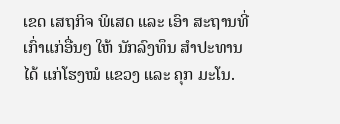ເຂດ ເສຖກິຈ ພິເສດ ແລະ ເອົາ ສະຖານທີ່ ເກົ່າແກ່ອື່ນໆ ໃຫ້ ນັກລົງທຶນ ສໍາປະທານ ໄດ້ ແກ່ໂຮງໝໍ ແຂວງ ແລະ ຄຸກ ມະໂນ.